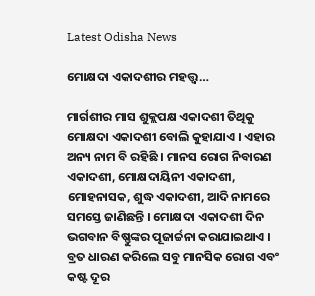Latest Odisha News

ମୋକ୍ଷଦା ଏକାଦଶୀର ମହତ୍ତ୍ୱ…

ମାର୍ଗଶୀର ମାସ ଶୁକ୍ଲପକ୍ଷ ଏକାଦଶୀ ତିଥିକୁ ମୋକ୍ଷଦା ଏକାଦଶୀ ବୋଲି କୁହାଯାଏ । ଏହାର ଅନ୍ୟ ନାମ ବି ରହିଛି । ମାନସ ରୋଗ ନିବାରଣ ଏକାଦଶୀ, ମୋକ୍ଷଦାୟିନୀ ଏକାଦଶୀ, ମୋହନାସକ, ଶୁଦ୍ଧ ଏକାଦଶୀ, ଆଦି ନାମରେ ସମସ୍ତେ ଜାଣିଛନ୍ତି । ମୋକ୍ଷଦା ଏକାଦଶୀ ଦିନ ଭଗବାନ ବିଷ୍ଣୁଙ୍କର ପୂଜାର୍ଚ୍ଚନା କରାଯାଇଥାଏ । ବ୍ରତ ଧାରଣ କରିଲେ ସବୁ ମାନସିକ ରୋଗ ଏବଂ କଷ୍ଟ ଦୂର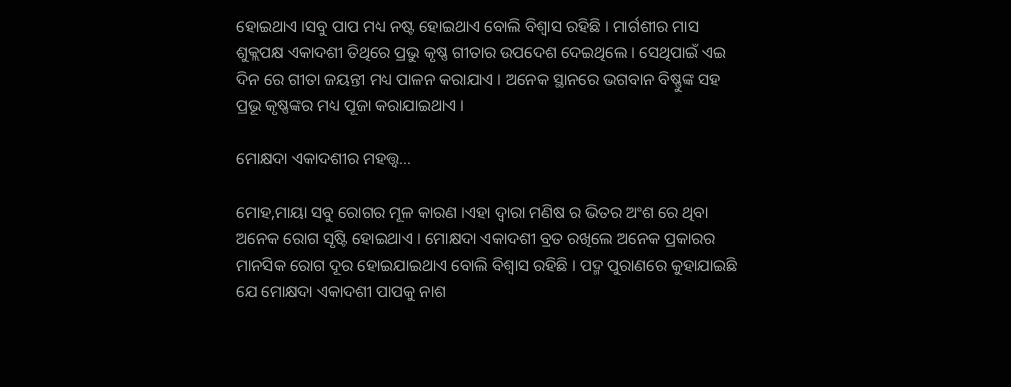ହୋଇଥାଏ ।ସବୁ ପାପ ମଧ୍ୟ ନଷ୍ଟ ହୋଇଥାଏ ବୋଲି ବିଶ୍ୱାସ ରହିଛି । ମାର୍ଗଶୀର ମାସ ଶୁକ୍ଲପକ୍ଷ ଏକାଦଶୀ ତିଥିରେ ପ୍ରଭୁ କୃଷ୍ଣ ଗୀତାର ଉପଦେଶ ଦେଇଥିଲେ । ସେଥିପାଇଁ ଏଇ ଦିନ ରେ ଗୀତା ଜୟନ୍ତୀ ମଧ୍ୟ ପାଳନ କରାଯାଏ । ଅନେକ ସ୍ଥାନରେ ଭଗବାନ ବିଷ୍ଣୁଙ୍କ ସହ ପ୍ରଭୂ କୃଷ୍ଣଙ୍କର ମଧ୍ୟ ପୂଜା କରାଯାଇଥାଏ ।

ମୋକ୍ଷଦା ଏକାଦଶୀର ମହତ୍ତ୍ୱ…

ମୋହ,ମାୟା ସବୁ ରୋଗର ମୂଳ କାରଣ ।ଏହା ଦ୍ୱାରା ମଣିଷ ର ଭିତର ଅଂଶ ରେ ଥିବା ଅନେକ ରୋଗ ସୃଷ୍ଟି ହୋଇଥାଏ । ମୋକ୍ଷଦା ଏକାଦଶୀ ବ୍ରତ ରଖିଲେ ଅନେକ ପ୍ରକାରର ମାନସିକ ରୋଗ ଦୂର ହୋଇଯାଇଥାଏ ବୋଲି ବିଶ୍ୱାସ ରହିଛି । ପଦ୍ମ ପୁରାଣରେ କୁହାଯାଇଛି ଯେ ମୋକ୍ଷଦା ଏକାଦଶୀ ପାପକୁ ନାଶ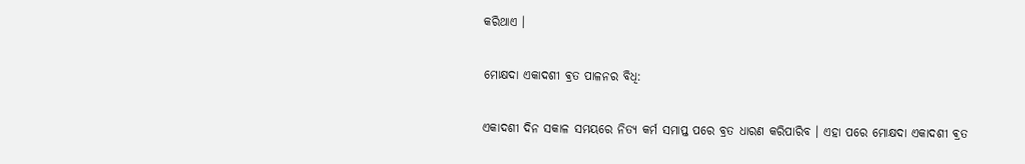କରିଥାଏ ।

ମୋକ୍ଷଦା ଏକାଦଶୀ ଵ୍ରତ ପାଳନର ବିଧି:

ଏକାଦଶୀ ଦିନ ସକାଳ ସମୟରେ ନିତ୍ୟ କର୍ମ ସମାପ୍ତ ପରେ ବ୍ରତ ଧାରଣ କରିପାରିବ । ଏହା ପରେ ମୋକ୍ଷଦା ଏକାଦଶୀ ଵ୍ରତ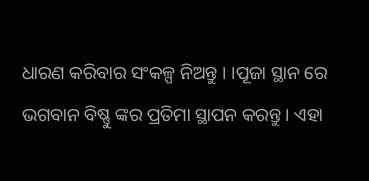ଧାରଣ କରିବାର ସଂକଳ୍ପ ନିଅନ୍ତୁ । ।ପୂଜା ସ୍ଥାନ ରେ ଭଗବାନ ବିଷ୍ଣୁ ଙ୍କର ପ୍ରତିମା ସ୍ଥାପନ କରନ୍ତୁ । ଏହା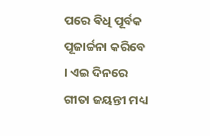ପରେ ଵିଧି ପୂର୍ବକ ପୂଜାର୍ଚ୍ଚନା କରିବେ । ଏଇ ଦିନରେ ଗୀତା ଜୟନ୍ତୀ ମଧ୍ୟ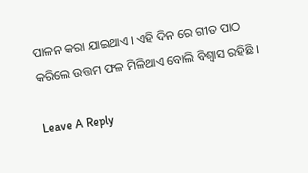ପାଳନ କରା ଯାଇଥାଏ । ଏହି ଦିନ ରେ ଗୀତ ପାଠ କରିଲେ ଉତ୍ତମ ଫଳ ମିଳିଥାଏ ବୋଲି ବିଶ୍ୱାସ ରହିଛି ।

Leave A Reply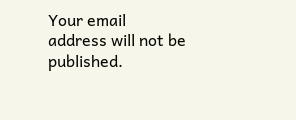Your email address will not be published.